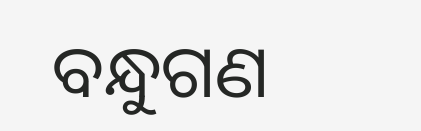ବନ୍ଧୁଗଣ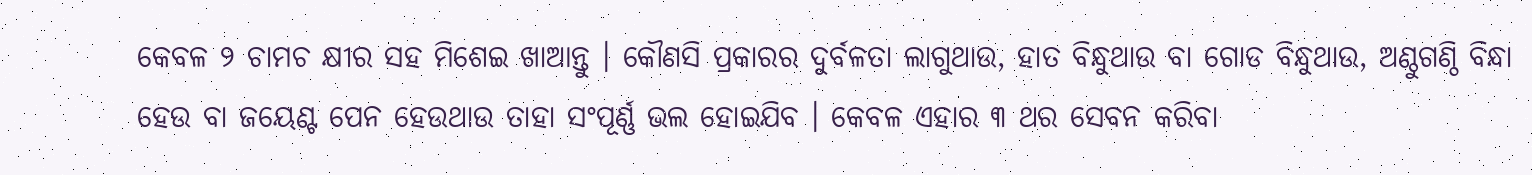କେବଳ ୨ ଚାମଚ କ୍ଷୀର ସହ ମିଶେଇ ଖାଆନ୍ତୁ । କୌଣସି ପ୍ରକାରର ଦୁର୍ବଳତା ଲାଗୁଥାଉ, ହାତ ବିନ୍ଧୁଥାଉ ବା ଗୋଡ ବିନ୍ଧୁଥାଉ, ଅଣ୍ଠୁଗଣ୍ଠି ବିନ୍ଧା ହେଉ ବା ଜୟେଣ୍ଟ ପେନ ହେଉଥାଉ ତାହା ସଂପୂର୍ଣ୍ଣ ଭଲ ହୋଇଯିବ । କେବଳ ଏହାର ୩ ଥର ସେବନ କରିବା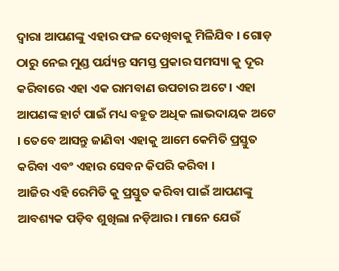ଦ୍ୱାରା ଆପଣଙ୍କୁ ଏହାର ଫଳ ଦେଖିବାକୁ ମିଳିଯିବ । ଗୋଡ଼ ଠାରୁ ନେଇ ମୁଣ୍ଡ ପର୍ଯ୍ୟନ୍ତ ସମସ୍ତ ପ୍ରକାର ସମସ୍ୟା କୁ ଦୂର କରିବାରେ ଏହା ଏକ ରାମବାଣ ଉପଚାର ଅଟେ । ଏହା ଆପଣଙ୍କ ହାର୍ଟ ପାଇଁ ମଧ୍ୟ ବହୁତ ଅଧିକ ଲାଭଦାୟକ ଅଟେ । ତେବେ ଆସନ୍ତୁ ଜାଣିବା ଏହାକୁ ଆମେ କେମିତି ପ୍ରସ୍ତୁତ କରିବା ଏବଂ ଏହାର ସେବନ କିପରି କରିବା ।
ଆଜିର ଏହି ରେମିଡି କୁ ପ୍ରସ୍ତୁତ କରିବା ପାଇଁ ଆପଣଙ୍କୁ ଆବଶ୍ୟକ ପଡ଼ିବ ଶୁଖିଲା ନଡ଼ିଆର । ମାନେ ଯେଉଁ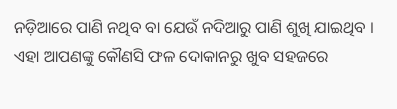ନଡ଼ିଆରେ ପାଣି ନଥିବ ବା ଯେଉଁ ନଦିଆରୁ ପାଣି ଶୁଖି ଯାଇଥିବ । ଏହା ଆପଣଙ୍କୁ କୌଣସି ଫଳ ଦୋକାନରୁ ଖୁବ ସହଜରେ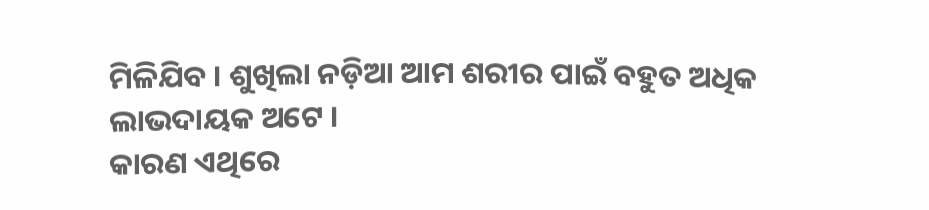ମିଳିଯିବ । ଶୁଖିଲା ନଡ଼ିଆ ଆମ ଶରୀର ପାଇଁ ବହୁତ ଅଧିକ ଲାଭଦାୟକ ଅଟେ ।
କାରଣ ଏଥିରେ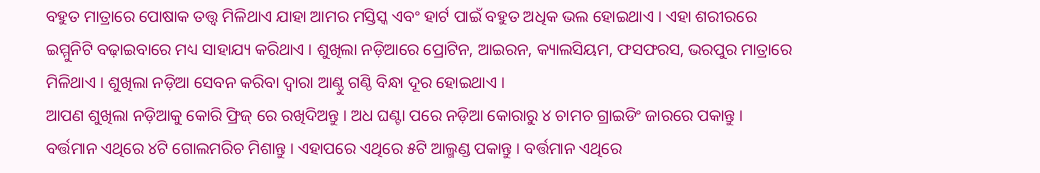ବହୁତ ମାତ୍ରାରେ ପୋଷାକ ତତ୍ତ୍ଵ ମିଳିଥାଏ ଯାହା ଆମର ମସ୍ତିସ୍କ ଏବଂ ହାର୍ଟ ପାଇଁ ବହୁତ ଅଧିକ ଭଲ ହୋଇଥାଏ । ଏହା ଶରୀରରେ ଇମ୍ମୁନିଟି ବଢ଼ାଇବାରେ ମଧ୍ୟ ସାହାଯ୍ୟ କରିଥାଏ । ଶୁଖିଲା ନଡ଼ିଆରେ ପ୍ରୋଟିନ, ଆଇରନ, କ୍ୟାଲସିୟମ, ଫସଫରସ, ଭରପୁର ମାତ୍ରାରେ ମିଳିଥାଏ । ଶୁଖିଲା ନଡ଼ିଆ ସେବନ କରିବା ଦ୍ୱାରା ଆଣ୍ଠୁ ଗଣ୍ଠି ବିନ୍ଧା ଦୂର ହୋଇଥାଏ ।
ଆପଣ ଶୁଖିଲା ନଡ଼ିଆକୁ କୋରି ଫ୍ରିଜ୍ ରେ ରଖିଦିଅନ୍ତୁ । ଅଧ ଘଣ୍ଟା ପରେ ନଡ଼ିଆ କୋରାରୁ ୪ ଚାମଚ ଗ୍ରାଇଡିଂ ଜାରରେ ପକାନ୍ତୁ । ବର୍ତ୍ତମାନ ଏଥିରେ ୪ଟି ଗୋଲମରିଚ ମିଶାନ୍ତୁ । ଏହାପରେ ଏଥିରେ ୫ଟି ଆଲ୍ମଣ୍ଡ ପକାନ୍ତୁ । ବର୍ତ୍ତମାନ ଏଥିରେ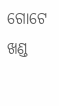ଗୋଟେ ଖଣ୍ଡ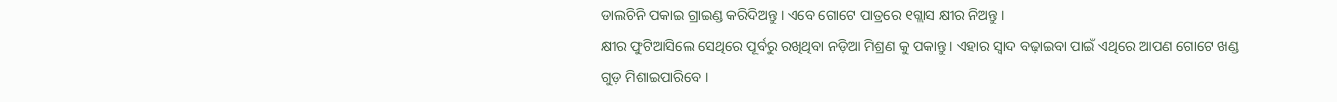ଡାଲଚିନି ପକାଇ ଗ୍ରାଇଣ୍ଡ କରିଦିଅନ୍ତୁ । ଏବେ ଗୋଟେ ପାତ୍ରରେ ୧ଗ୍ଲାସ କ୍ଷୀର ନିଅନ୍ତୁ ।
କ୍ଷୀର ଫୁଟିଆସିଲେ ସେଥିରେ ପୂର୍ବରୁ ରଖିଥିବା ନଡ଼ିଆ ମିଶ୍ରଣ କୁ ପକାନ୍ତୁ । ଏହାର ସ୍ବାଦ ବଢ଼ାଇବା ପାଇଁ ଏଥିରେ ଆପଣ ଗୋଟେ ଖଣ୍ଡ ଗୁଡ଼ ମିଶାଇପାରିବେ ।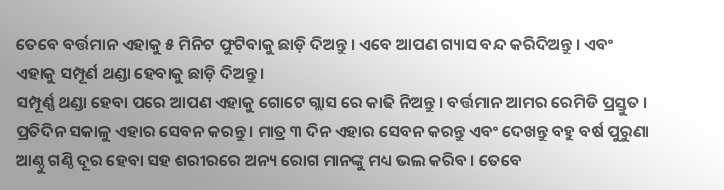ତେବେ ବର୍ତ୍ତମାନ ଏହାକୁ ୫ ମିନିଟ ଫୁଟିବାକୁ ଛାଡ଼ି ଦିଅନ୍ତୁ । ଏବେ ଆପଣ ଗ୍ୟାସ ବନ୍ଦ କରିଦିଅନ୍ତୁ । ଏବଂ ଏହାକୁ ସମ୍ପୂର୍ଣ ଥଣ୍ଡା ହେବାକୁ ଛାଡ଼ି ଦିଅନ୍ତୁ ।
ସମ୍ପୂର୍ଣ୍ଣ ଥଣ୍ଡା ହେବା ପରେ ଆପଣ ଏହାକୁ ଗୋଟେ ଗ୍ଲାସ ରେ କାଢି ନିଅନ୍ତୁ । ବର୍ତ୍ତମାନ ଆମର ରେମିଡି ପ୍ରସ୍ତୁତ । ପ୍ରତିଦିନ ସକାଳୁ ଏହାର ସେବନ କରନ୍ତୁ । ମାତ୍ର ୩ ଦିନ ଏହାର ସେବନ କରନ୍ତୁ ଏବଂ ଦେଖନ୍ତୁ ବହୁ ବର୍ଷ ପୁରୁଣା ଆଣ୍ଠୁ ଗଣ୍ଠି ଦୂର ହେବା ସହ ଶରୀରରେ ଅନ୍ୟ ରୋଗ ମାନଙ୍କୁ ମଧ୍ୟ ଭଲ କରିବ । ତେବେ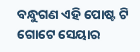ବନ୍ଧୁଗଣ ଏହି ପୋଷ୍ଟ ଟି ଗୋଟେ ସେୟାର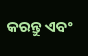କରନ୍ତୁ ଏବଂ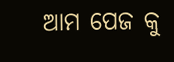ଆମ ପେଜ କୁ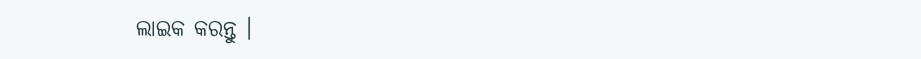ଲାଇକ କରନ୍ତୁ ।